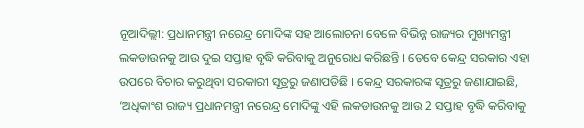ନୂଆଦିଲ୍ଲୀ: ପ୍ରଧାନମନ୍ତ୍ରୀ ନରେନ୍ଦ୍ର ମୋଦିଙ୍କ ସହ ଆଲୋଚନା ବେଳେ ବିଭିନ୍ନ ରାଜ୍ୟର ମୁଖ୍ୟମନ୍ତ୍ରୀ ଲକଡାଉନକୁ ଆଉ ଦୁଇ ସପ୍ତାହ ବୃଦ୍ଧି କରିବାକୁ ଅନୁରୋଧ କରିଛନ୍ତି । ତେବେ କେନ୍ଦ୍ର ସରକାର ଏହା ଉପରେ ବିଚାର କରୁଥିବା ସରକାରୀ ସୂତ୍ରରୁ ଜଣାପଡିଛି । କେନ୍ଦ୍ର ସରକାରଙ୍କ ସୂତ୍ରରୁ ଜଣାଯାଇଛି, ‘ଅଧିକାଂଶ ରାଜ୍ୟ ପ୍ରଧାନମନ୍ତ୍ରୀ ନରେନ୍ଦ୍ର ମୋଦିଙ୍କୁ ଏହି ଲକଡାଉନକୁ ଆଉ 2 ସପ୍ତାହ ବୃଦ୍ଧି କରିବାକୁ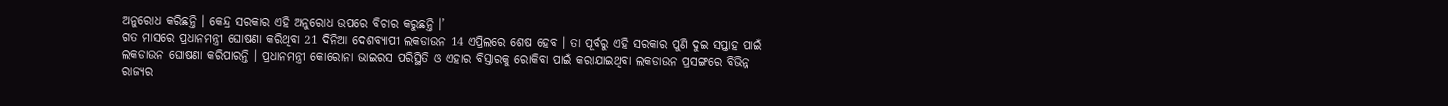ଅନୁରୋଧ କରିଛନ୍ତି । କେନ୍ଦ୍ର ସରକାର ଏହି ଅନୁରୋଧ ଉପରେ ବିଚାର କରୁଛନ୍ତି ।’
ଗତ ମାସରେ ପ୍ରଧାନମନ୍ତ୍ରୀ ଘୋଷଣା କରିଥିବା 21 ଦିନିଆ ଦେଶବ୍ୟାପୀ ଲକଡାଉନ 14 ଏପ୍ରିଲରେ ଶେଷ ହେବ । ତା ପୂର୍ବରୁ ଏହି ସରକାର ପୁଣି ଦୁଇ ସପ୍ତାହ ପାଇଁ ଲକଡାଉନ ଘୋଷଣା କରିପାରନ୍ତି । ପ୍ରଧାନମନ୍ତ୍ରୀ କୋରୋନା ଭାଇରସ ପରିସ୍ଥିତି ଓ ଏହାର ବିସ୍ତାରକୁ ରୋକିବା ପାଇଁ କରାଯାଇଥିବା ଲକଡାଉନ ପ୍ରସଙ୍ଗରେ ବିଭିନ୍ନ ରାଜ୍ୟର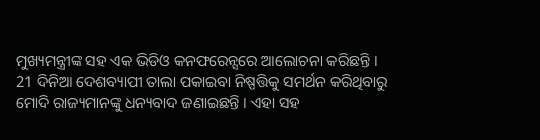ମୁଖ୍ୟମନ୍ତ୍ରୀଙ୍କ ସହ ଏକ ଭିଡିଓ କନଫରେନ୍ସରେ ଆଲୋଚନା କରିଛନ୍ତି ।
21 ଦିନିଆ ଦେଶବ୍ୟାପୀ ତାଲା ପକାଇବା ନିଷ୍ପତ୍ତିକୁ ସମର୍ଥନ କରିଥିବାରୁ ମୋଦି ରାଜ୍ୟମାନଙ୍କୁ ଧନ୍ୟବାଦ ଜଣାଇଛନ୍ତି । ଏହା ସହ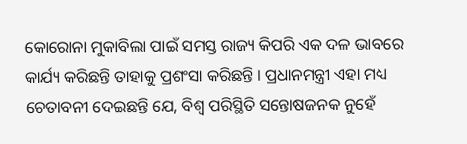କୋରୋନା ମୁକାବିଲା ପାଇଁ ସମସ୍ତ ରାଜ୍ୟ କିପରି ଏକ ଦଳ ଭାବରେ କାର୍ଯ୍ୟ କରିଛନ୍ତି ତାହାକୁ ପ୍ରଶଂସା କରିଛନ୍ତି । ପ୍ରଧାନମନ୍ତ୍ରୀ ଏହା ମଧ୍ୟ ଚେତାବନୀ ଦେଇଛନ୍ତି ଯେ, ବିଶ୍ବ ପରିସ୍ଥିତି ସନ୍ତୋଷଜନକ ନୁହେଁ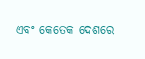ଏବଂ କେତେକ ଦେଶରେ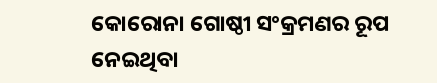କୋରୋନା ଗୋଷ୍ଠୀ ସଂକ୍ରମଣର ରୂପ ନେଇଥିବା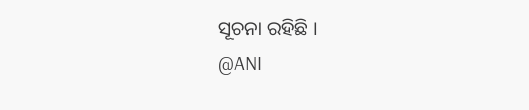ସୂଚନା ରହିଛି ।
@ANI